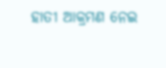ହାତୀ ଆକ୍ରମଣ ନେଇ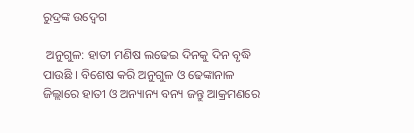ରୁଦ୍ରଙ୍କ ଉଦ୍ବେଗ

 ଅନୁଗୁଳ: ହାତୀ ମଣିଷ ଲଢେଇ ଦିନକୁ ଦିନ ବୃଦ୍ଧି ପାଉଛି । ବିଶେଷ କରି ଅନୁଗୁଳ ଓ ଢେଙ୍କାନାଳ ଜିଲ୍ଲାରେ ହାତୀ ଓ ଅନ୍ୟାନ୍ୟ ବନ୍ୟ ଜନ୍ତୁ ଆକ୍ରମଣରେ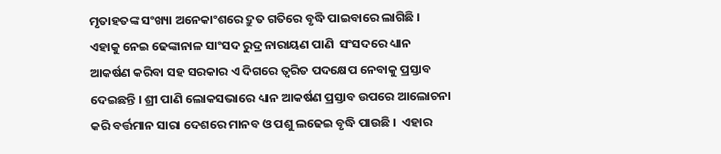ମୃତାହତଙ୍କ ସଂଖ୍ୟା ଅନେକାଂଶରେ ଦ୍ରୁତ ଗତିରେ ବୃଦ୍ଧି ପାଇବାରେ ଲାଗିଛି । ଏହାକୁ ନେଇ ଢେଙ୍କାନାଳ ସାଂସଦ ରୁଦ୍ର ନାରାୟଣ ପାଣି  ସଂସଦରେ ଧ୍ୟାନ ଆକର୍ଷଣ କରିବା ସହ ସରକାର ଏ ଦିଗରେ ତ୍ୱରିତ ପଦକ୍ଷେପ ନେବାକୁ ପ୍ରସ୍ତାବ ଦେଇଛନ୍ତି । ଶ୍ରୀ ପାଣି ଲୋକସଭାରେ ଧ୍ୟାନ ଆକର୍ଷଣ ପ୍ରସ୍ତାବ ଉପରେ ଆଲୋଚନା କରି ବର୍ତ୍ତମାନ ସାରା ଦେଶରେ ମାନବ ଓ ପଶୁ ଲଢେଇ ବୃଦ୍ଧି ପାଉଛି ।  ଏହାର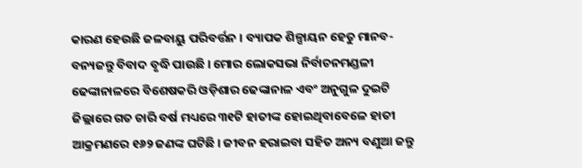କାରଣ ହେଉଛି ଜଳବାୟୁ ପରିବର୍ତ୍ତନ । ବ୍ୟାପକ ଶିଳ୍ପାୟନ ହେତୁ ମାନବ-ବନ୍ୟଜନ୍ତୁ ବିବାଦ ବୃଦ୍ଧି ପାଉଛି । ମୋର ଲୋକସଭା ନିର୍ବାଚନମଣ୍ଡଳୀ ଢେଙ୍କାନାଳରେ ବିଶେଷକରି ଓଡ଼ିଶାର ଢେଙ୍କାନାଳ ଏବଂ ଅନୁଗୁଳ ଦୁଇଟି ଜିଲ୍ଲାରେ ଗତ ଚାରି ବର୍ଷ ମଧ୍ୟରେ ୩୧ଟି ହାତୀଙ୍କ ହୋଇଥିବାବେଳେ ହାତୀ ଆକ୍ରମଣରେ ୧୬୨ ଜଣଙ୍କ ଘଟିଛି । ଜୀବନ ହରାଇବା ସହିତ ଅନ୍ୟ ବଣୁଆ ଜନ୍ତୁ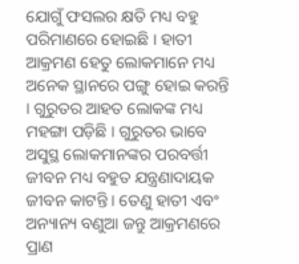ଯୋଗୁଁ ଫସଲର କ୍ଷତି ମଧ୍ୟ ବହୁ ପରିମାଣରେ ହୋଇଛି । ହାତୀ ଆକ୍ରମଣ ହେତୁ ଲୋକମାନେ ମଧ୍ୟ ଅନେକ ସ୍ଥାନରେ ପଙ୍ଗୁ ହୋଇ କରନ୍ତି । ଗୁରୁତର ଆହତ ଲୋକଙ୍କ ମଧ୍ୟ ମହଙ୍ଗା ପଡ଼ିଛି । ଗୁରୁତର ଭାବେ ଅସୁସ୍ଥ ଲୋକମାନଙ୍କର ପରବର୍ତ୍ତୀ ଜୀବନ ମଧ୍ୟ ବହୁତ ଯନ୍ତ୍ରଣାଦାୟକ ଜୀବନ କାଟନ୍ତି । ତେଣୁ ହାତୀ ଏବଂ ଅନ୍ୟାନ୍ୟ ବଣୁଆ ଜନ୍ତୁ ଆକ୍ରମଣରେ ପ୍ରାଣ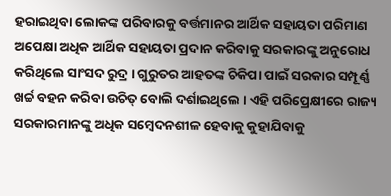ହରାଇଥିବା ଲୋକଙ୍କ ପରିବାରକୁ ବର୍ତ୍ତମାନର ଆର୍ଥିକ ସହାୟତା ପରିମାଣ ଅପେକ୍ଷା ଅଧିକ ଆର୍ଥିକ ସହାୟତା ପ୍ରଦାନ କରିବାକୁ ସରକାରଙ୍କୁ ଅନୁରୋଧ କରିଥିଲେ ସାଂସଦ ରୁଦ୍ର । ଗୁରୁତର ଆହତଙ୍କ ଚିକିପା ପାଇଁ ସରକାର ସମ୍ପୂର୍ଣ୍ଣ ଖର୍ଚ୍ଚ ବହନ କରିବା ଉଚିତ୍ ବୋଲି ଦର୍ଶାଇଥିଲେ । ଏହି ପରିପ୍ରେକ୍ଷୀରେ ରାଜ୍ୟ ସରକାରମାନଙ୍କୁ ଅଧିକ ସମ୍ବେଦନଶୀଳ ହେବାକୁ କୁହାଯିବାକୁ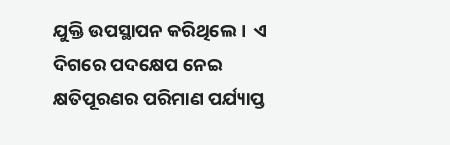ଯୁକ୍ତି ଉପସ୍ଥାପନ କରିଥିଲେ ।  ଏ ଦିଗରେ ପଦକ୍ଷେପ ନେଇ କ୍ଷତିପୂରଣର ପରିମାଣ ପର୍ଯ୍ୟାପ୍ତ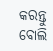କରନ୍ତୁ ବୋଲି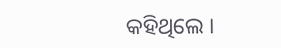କହିଥିଲେ ।